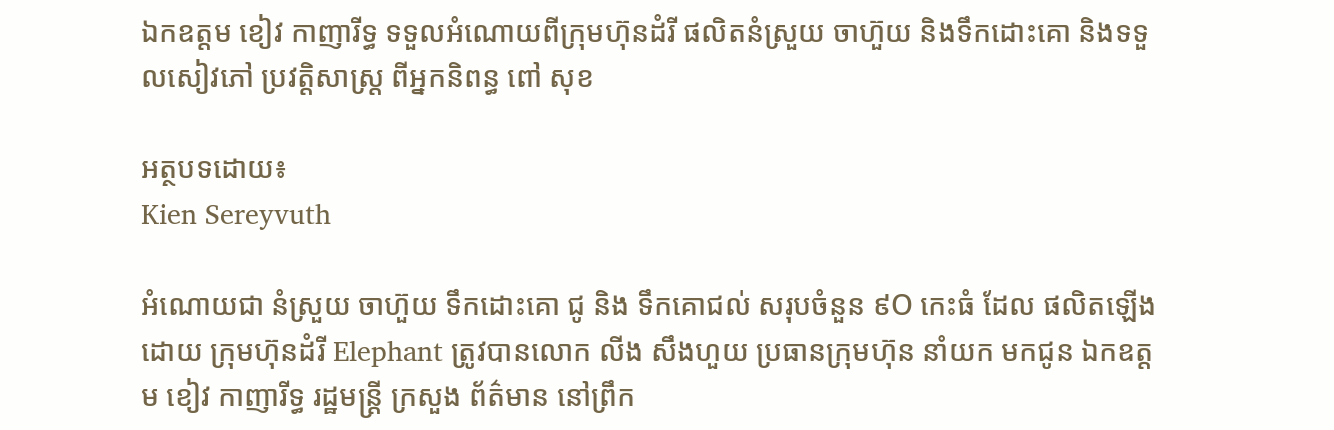ឯកឧត្តម ខៀវ កាញារីទ្ធ ទទួលអំណោយពីក្រុមហ៊ុនដំរី ផលិតនំស្រួយ ចាហ៊ួយ និងទឹកដោះគោ និងទទួលសៀវភៅ ប្រវត្តិសាស្រ្ត ពីអ្នកនិពន្ធ ពៅ សុខ

អត្ថបទដោយ៖
Kien Sereyvuth

អំណោយជា នំស្រួយ ចាហ៊ួយ ទឹកដោះគោ ជូ និង ទឹកគោជល់ សរុបចំនួន ៩O កេះធំ ដែល ផលិតឡេីងដោយ ក្រុមហ៊ុនដំរី Elephant ត្រូវបានលោក លីង សឹងហួយ ប្រធានក្រុមហ៊ុន នាំយក មកជូន ឯកឧត្តម ខៀវ កាញារីទ្ធ រដ្ឋមន្រ្តី ក្រសួង ព័ត៌មាន នៅព្រឹក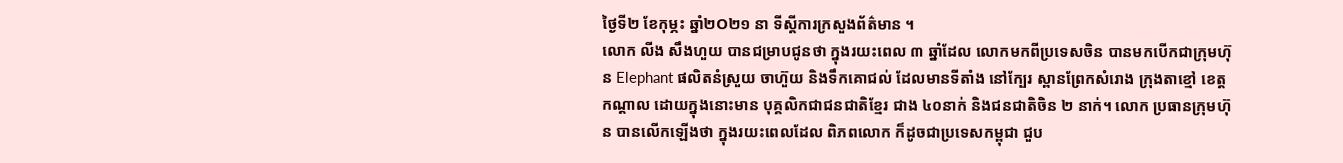ថ្ងៃទី២ ខែកុម្ភះ ឆ្នាំ២O២១ នា ទីស្តីការក្រសួងព័ត៌មាន ។
លោក លីង សឹងហួយ បានជម្រាបជូនថា ក្នុងរយះពេល ៣ ឆ្នាំដែល លោកមកពីប្រទេសចិន បានមកបើកជាក្រុមហ៊ុន Elephant ផលិតនំស្រួយ ចាហ៊ួយ និងទឹកគោជល់ ដែលមានទីតាំង នៅក្បែរ ស្ពានព្រែកសំរោង ក្រុងតាខ្មៅ ខេត្តកណ្តាល ដោយក្នុងនោះមាន បុគ្គលិកជាជនជាតិខ្មែរ ជាង ៤០នាក់ និងជនជាតិចិន ២ នាក់។ លោក ប្រធានក្រុមហ៊ុន បានលើកឡើងថា ក្នុងរយះពេលដែល ពិភពលោក ក៏ដូចជាប្រទេសកម្ពុជា ជួប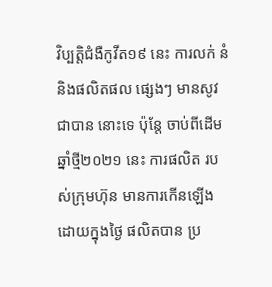វិប្បត្តិជំងឺកូវីត១៩ នេះ ការលក់ នំ និងផលិតផល ផ្សេងៗ មានសូវជាបាន នោះទេ ប៉ុន្តែ ចាប់ពីដើមឆ្នាំថ្មី២០២១ នេះ ការផលិត របស់ក្រុមហ៊ុន មានការកើនឡើង ដោយក្នុងថ្ងៃ ផលិតបាន ប្រ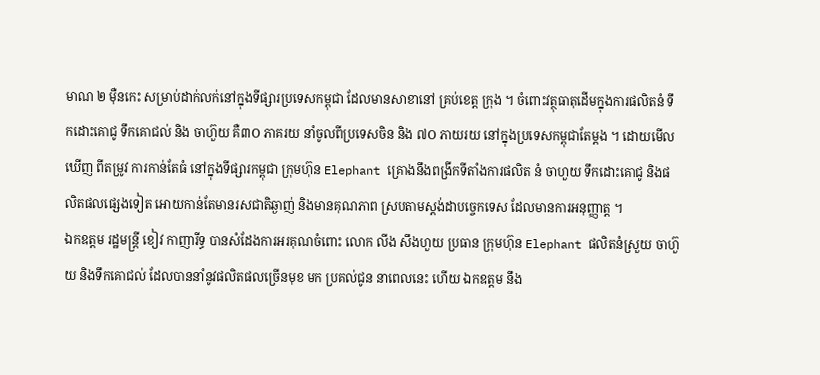មាណ ២ ម៉ឺនកេះ សម្រាប់ដាក់លក់នៅក្នុងទីផ្សារប្រទេសកម្ពុជា ដែលមានសាខានៅ គ្រប់ខេត្ត ក្រុង ។ ចំពោះវត្ថុធាតុដើមក្នុងការផលិតនំ ទឹកដោះគោជូ ទឹកគោជល់ និង ចាហ៊ួយ គឺ៣O ភាគរយ នាំចូលពីប្រទេសចិន និង ៧O ភាយរយ នៅក្នុងប្រទេសកម្ពុជាតែម្តង ។ ដោយមើលឃេីញ ពីតម្រូវ ការកាន់តែធំ នៅក្នុងទីផ្សារកម្ពុជា ក្រុមហ៊ុន Elephant គ្រោងនឹងពង្រីកទីតាំងការផលិត នំ ចាហួយ ទឹកដោះគោជូ និងផលិតផលផ្សេងទៀត អោយកាន់តែមានរសជាតិឆ្ងាញ់ និងមានគុណភាព ស្របតាមស្តង់ដាបច្ចេកទេស ដែលមានការអនុញ្ញាត្ត ។
ឯកឧត្តម រដ្ឋមន្រ្តី ខៀវ កាញារីទ្ធ បានសំដែងការអរគុណចំពោះ លោក លីង សឹងហួយ ប្រធាន ក្រុមហ៊ុន Elephant ផលិតនំស្រួយ ចាហ៊ួយ និងទឹកគោជល់ ដែលបាននាំនូវផលិតផលច្រើនមុខ មក ប្រគល់ជូន នាពេលនេះ ហេីយ ឯកឧត្តម នឹង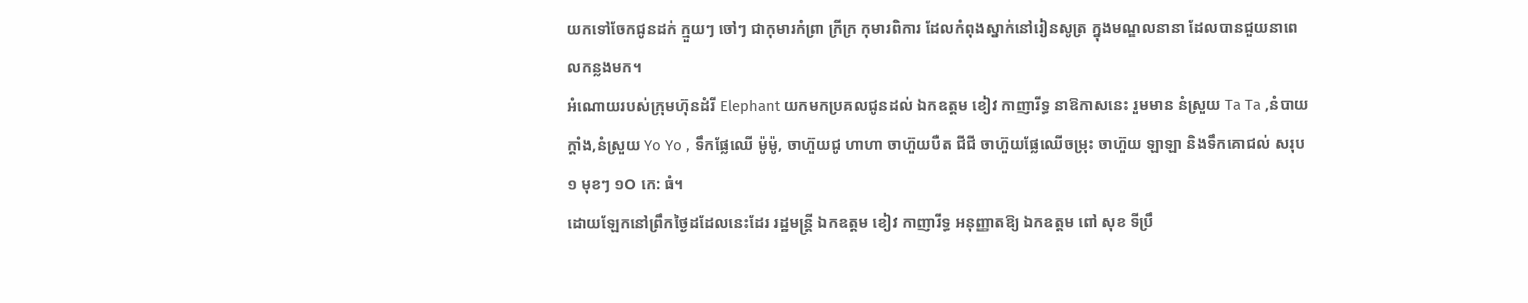យកទៅចែកជូនដក់ ក្មួយៗ ចៅៗ ជាកុមារកំព្រា ក្រីក្រ កុមារពិការ ដែលកំពុងស្នាក់នៅរៀនសូត្រ ក្នុងមណ្ឌលនានា ដែលបានជួយនាពេលកន្លងមក។
អំណោយរបស់ក្រុមហ៊ុនដំរី Elephant យកមកប្រគលជូនដល់ ឯកឧត្តម ខៀវ កាញារីទ្ធ នាឱកាសនេះ រួមមាន នំស្រួយ Ta Ta ,នំបាយក្តាំង,នំស្រួយ Yo Yo , ទឹកផ្លែឈេី ម៉ូម៉ូ, ចាហ៊ួយជូ ហាហា ចាហ៊ួយបឺត ជីជី ចាហ៊ួយផ្លែឈើចម្រុះ ចាហ៊ួយ ឡាឡា និងទឹកគោជល់ សរុប ១ មុខៗ ១O កេ: ធំ។
ដោយឡែកនៅព្រឹកថ្ងៃដដែលនេះដែរ រដ្ឋមន្ត្រី ឯកឧត្តម ខៀវ កាញារីទ្ធ អនុញ្ញាតឱ្យ ឯកឧត្តម ពៅ សុខ ទីប្រឹ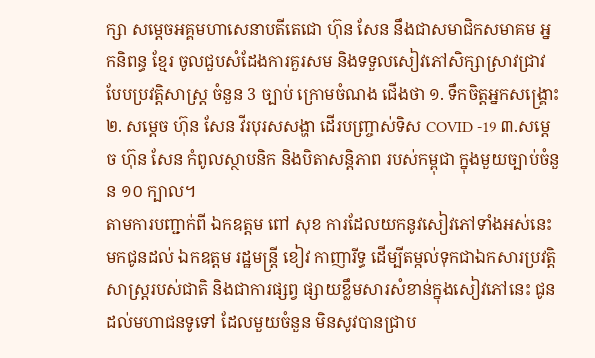ក្សា សម្តេចអគ្គមហាសេនាបតីតេជោ ហ៊ុន សែន នឹងជាសមាជិកសមាគម អ្នកនិពន្ធ ខ្មែរ ចូលជួបសំដែងការគួរសម និងទទួលសៀវភៅសិក្សាស្រាវជ្រាវបែបប្រវត្តិសាស្រ្ត ចំនួន 3 ច្បាប់ ក្រោមចំណង ជើងថា ១. ទឹកចិត្តអ្នកសង្គ្រោះ ២. សម្ដេច ហ៊ុន សែន វីរបុរសសង្ហា ដើរបញ្ច្រាស់ទិស COVID -19 ៣.សម្ដេច ហ៊ុន សែន កំពូលស្ថាបនិក និងបិតាសន្តិភាព របស់កម្ពុជា ក្នុងមួយច្បាប់ចំនួន ១០ ក្បាល។
តាមការបញ្ជាក់ពី ឯកឧត្តម ពៅ សុខ ការដែលយកនូវសៀវភៅទាំងអស់នេះ មកជូនដល់ ឯកឧត្តម រដ្ឋមន្រ្តី ខៀវ កាញារីទ្ធ ដេីម្បីតម្កល់ទុកជាឯកសារប្រវត្តិសាស្រ្តរបស់ជាតិ និងជាការផ្សព្វ ផ្សាយខ្លឹមសារសំខាន់ក្នុងសៀវភៅនេះ ជូនដល់មហាជនទូទៅ ដែលមួយចំនួន មិនសូវបានជ្រាប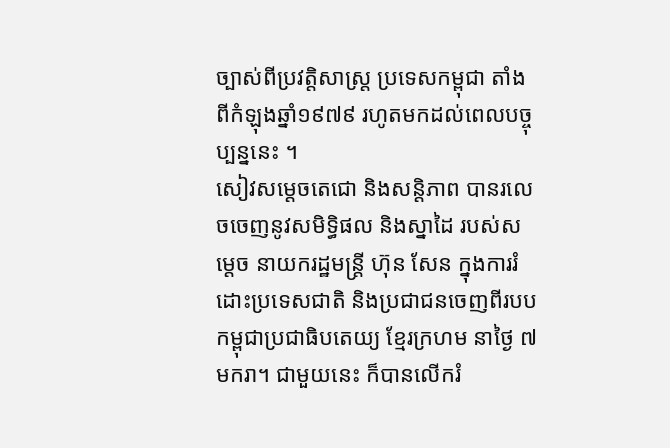ច្បាស់ពីប្រវត្តិសាស្រ្ត ប្រទេសកម្ពុជា តាំងពីកំឡុងឆ្នាំ១៩៧៩ រហូតមកដល់ពេលបច្ចុប្បន្ននេះ ។
សៀវសម្តេចតេជោ និងសន្តិភាព បានរលេចចេញនូវសមិទ្ធិផល និងស្នាដៃ របស់សម្តេច នាយករដ្ឋមន្រ្តី ហ៊ុន សែន ក្នុងការរំដោះប្រទេសជាតិ និងប្រជាជនចេញពីរបប កម្ពុជាប្រជាធិបតេយ្យ ខ្មែរក្រហម នាថ្ងៃ ៧ មករា។ ជាមួយនេះ ក៏បានលើករំ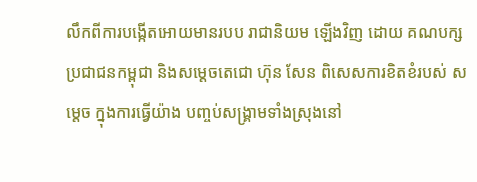លឹកពីការបង្កើតអោយមានរបប រាជានិយម ឡើងវិញ ដោយ គណបក្សប្រជាជនកម្ពុជា និងសម្តេចតេជោ ហ៊ុន សែន ពិសេសការខិតខំរបស់ សម្តេច ក្នុងការធ្វើយ៉ាង បញ្ចប់សង្រ្គាមទាំងស្រុងនៅ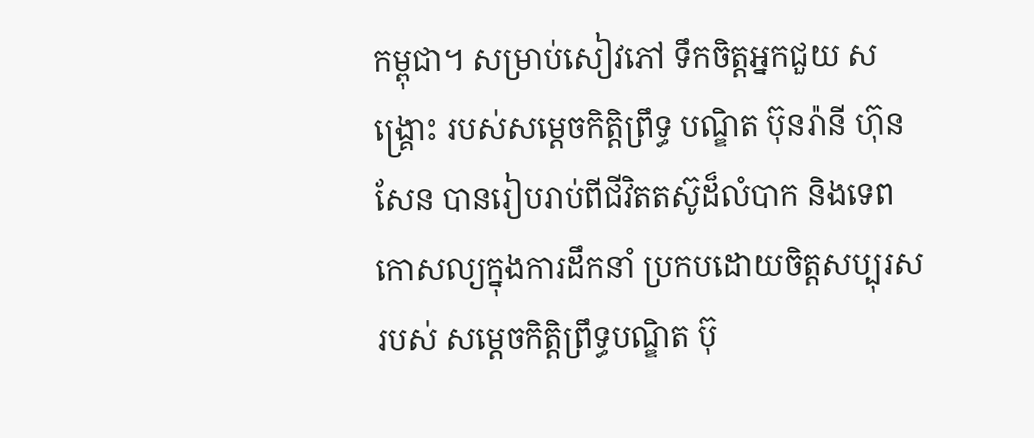កម្ពុជា។ សម្រាប់សៀវភៅ ទឹកចិត្តអ្នកជួយ សង្គ្រោះ របស់សម្តេចកិត្តិព្រឹទ្ធ បណ្ឌិត ប៊ុនរ៉ានី ហ៊ុន សែន បានរៀបរាប់ពីជីវិតតស៊ូដ៏លំបាក និងទេព កោសល្យក្នុងការដឹកនាំ ប្រកបដោយចិត្តសប្បុរស របស់ សម្តេចកិត្តិព្រឹទ្ធបណ្ឌិត ប៊ុ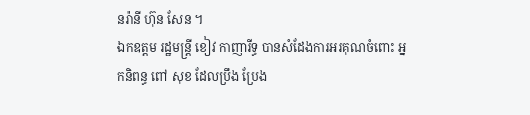នរ៉ានី ហ៊ុន សែន ។
ឯកឧត្តម រដ្ឋមន្រ្តី ខៀវ កាញារីទ្ធ បានសំដែងការអរគុណចំពោះ អ្នកនិពន្ធ ពៅ សុខ ដែលប្រឹង ប្រែង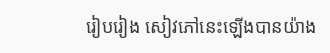រៀបរៀង សៀវភៅនេះឡេីងបានយ៉ាង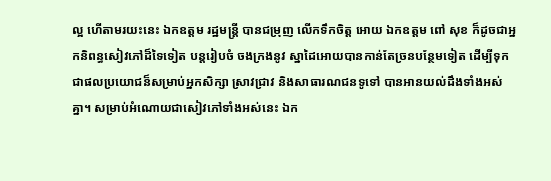ល្អ ហើតាមរយះនេះ ឯកឧត្តម រដ្ឋមន្រ្តី បានជម្រុញ លេីកទឹកចិត្ត អោយ ឯកឧត្តម ពៅ សុខ ក៏ដូចជាអ្នកនិពន្ធសៀវភៅដ៏ទៃទៀត បន្តរៀបចំ ចងក្រងនូវ ស្នាដៃអោយបានកាន់តែច្រនបន្ថែមទៀត ដេីម្បីទុកជាផលប្រយោជន៏សម្រាប់អ្នកសិក្សា ស្រាវជ្រាវ និងសាធារណជនទូទៅ បានអានយល់ដឹងទាំងអស់គ្នា។ សម្រាប់អំណោយជាសៀវភៅទាំងអស់នេះ ឯក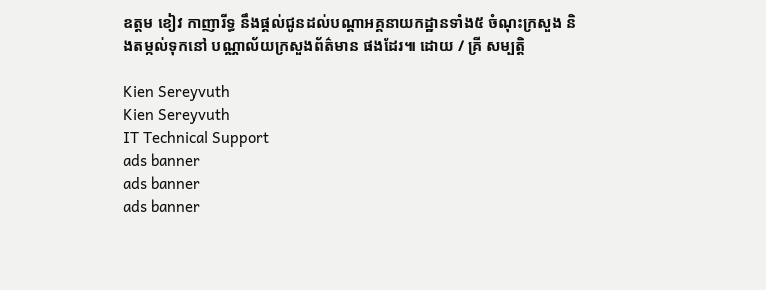ឧត្តម ខៀវ កាញារីទ្ធ នឹងផ្តល់ជូនដល់បណ្តាអគ្គនាយកដ្ឋានទាំង៥ ចំណុះក្រសួង និងតម្កល់ទុកនៅ បណ្ណាល័យក្រសួងព័ត៌មាន ផងដែរ៕ ដោយ / គ្រី សម្បត្តិ

Kien Sereyvuth
Kien Sereyvuth
IT Technical Support
ads banner
ads banner
ads banner